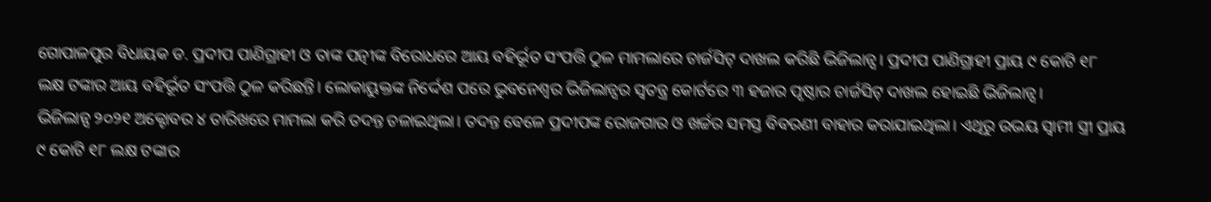ଗୋପାଳପୁର ବିଧାୟକ ଡ. ପ୍ରଦୀପ ପାଣିଗ୍ରାହୀ ଓ ତାଙ୍କ ପତ୍ନୀଙ୍କ ବିରୋଧରେ ଆୟ ବହିର୍ଭୂତ ସଂପତ୍ତି ଠୁଳ ମାମଲାରେ ଚାର୍ଜସିଟ୍ ଦାଖଲ କରିଛି ଭିଜିଲାନ୍ସ। ପ୍ରଦୀପ ପାଣିଗ୍ରାହୀ ପ୍ରାୟ ୯ କୋଟି ୧୮ ଲକ୍ଷ ଟଙ୍କାର ଆୟ ବହିର୍ଭୂତ ସଂପତ୍ତି ଠୁଳ କରିଛନ୍ତି। ଲୋକାୟୁକ୍ତଙ୍କ ନିର୍ଦ୍ଦେଶ ପରେ ଭୁବନେଶ୍ୱର ଭିଜିଲାନ୍ସର ସ୍ୱତନ୍ତ୍ର କୋର୍ଟରେ ୩ ହଜାର ପୃଷ୍ଠାର ଚାର୍ଜସିଟ୍ ଦାଖଲ ହୋଇଛି ଭିଜିଲାନ୍ସ।
ଭିଜିଲାନ୍ସ ୨୦୨୧ ଅକ୍ଟୋବର ୪ ତାରିଖରେ ମାମଲା କରି ତଦନ୍ତ ଚଳାଇଥିଲା। ତଦନ୍ତ ବେଳେ ପ୍ରଦୀପଙ୍କ ରୋଜଗାର ଓ ଖର୍ଚ୍ଚର ସମସ୍ତ ବିବରଣୀ ବାହାର କରାଯାଇଥିଲା। ଏଥିରୁ ଉଭୟ ସ୍ୱାମୀ ସ୍ତ୍ରୀ ପ୍ରାୟ ୯ କୋଟି ୧୮ ଲକ୍ଷ ଟଙ୍କାର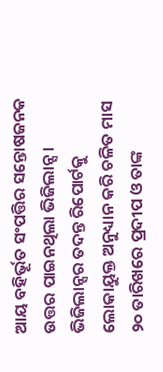ଆୟ ବହିର୍ଭୂତ ସଂପତ୍ତିର ସନ୍ତୋଷଜନକ ଉତ୍ତର ପାଇନଥିଲା ଭିଜିଲାନ୍ସ।
ଭିଜିଲାନ୍ସର ତଦନ୍ତ ରିପୋର୍ଟକୁ ଲୋକାୟୁକ୍ତ ଅନୁଧ୍ୟାନ କରି ଚଳିତ ମାସ ୨୦ ତାରିଖରେ ପ୍ରଦୀପ ଓ ତାଙ୍କ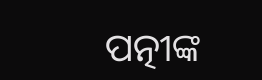ପତ୍ନୀଙ୍କ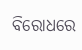ବିରୋଧରେ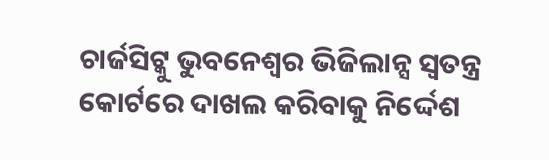ଚାର୍ଜସିଟ୍କୁ ଭୁବନେଶ୍ୱର ଭିଜିଲାନ୍ସ ସ୍ୱତନ୍ତ୍ର କୋର୍ଟରେ ଦାଖଲ କରିବାକୁ ନିର୍ଦ୍ଦେଶ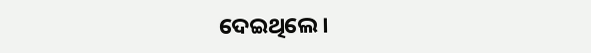ଦେଇଥିଲେ।